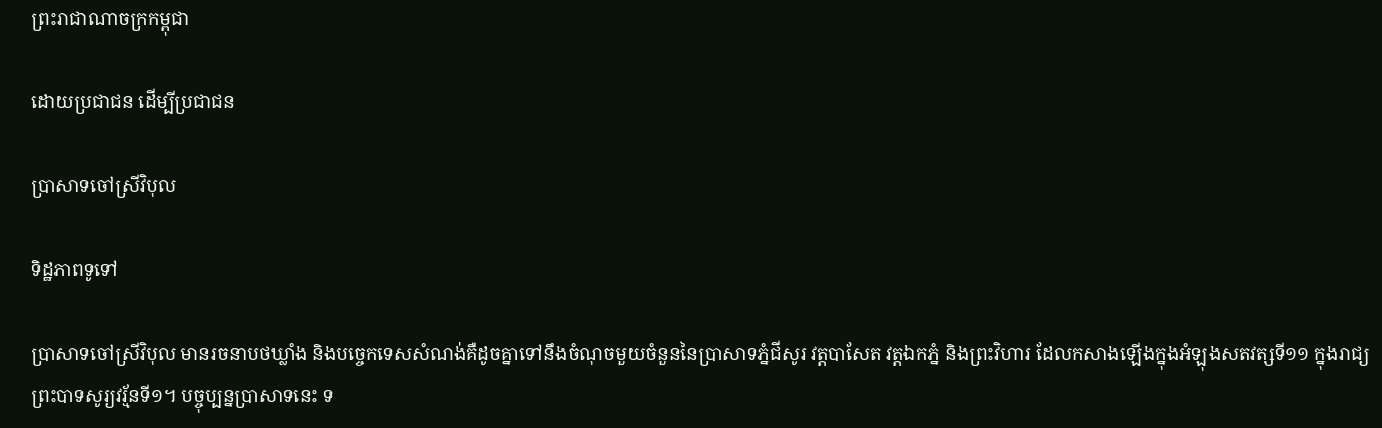ព្រះរាជាណាចក្រកម្ពុជា

ដោយប្រជាជន ដើម្បីប្រជាជន

ប្រាសាទចៅស្រីវិបុល

ទិដ្ឋភាពទូទៅ

ប្រាសាទចៅស្រីវិបុល មានរចនាបថឃ្លាំង និងបច្ចេកទេសសំណង់គឺដូចគ្នាទៅនឹងចំណុចមួយចំនួននៃប្រាសាទភ្នំជីសូរ វត្តបាសែត វត្តឯកភ្នំ និងព្រះវិហារ ដែលកសាងឡើងក្នុងអំឡុងសតវត្សទី១១ ក្នុងរាជ្យព្រះបាទសូរ្យវរ្ម័នទី១។ បច្ចុប្បន្នប្រាសាទនេះ ទ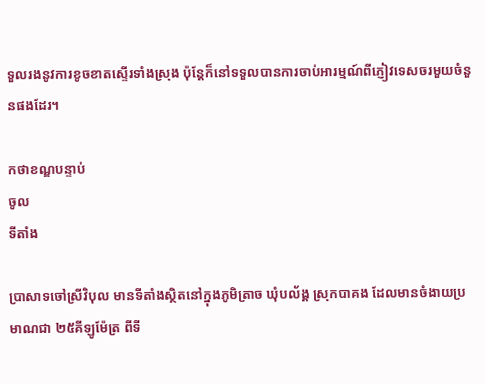ទួលរងនូវការខូចខាតស្ទើរទាំងស្រុង ប៉ុន្តែក៏នៅទទួលបានការចាប់អារម្មណ៍ពីភ្ញៀវទេសចរមួយចំនួនផងដែរ។

កថាខណ្ឌបន្ទាប់
ចូល
ទីតាំង

ប្រាសាទចៅស្រីវិបុល មានទីតាំងស្ថិតនៅក្នុងភូមិត្រាច ឃុំបល័ង្គ ស្រុកបាគង ដែលមានចំងាយប្រមាណជា ២៥គីឡូម៉ែត្រ ពីទី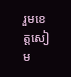រួមខេត្តសៀម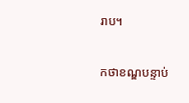រាប។

កថាខណ្ឌបន្ទាប់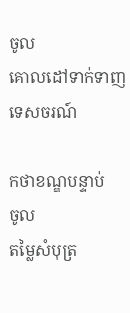ចូល
គោលដៅទាក់ទាញទេសចរណ៍

កថាខណ្ឌបន្ទាប់
ចូល
តម្លៃសំបុត្រ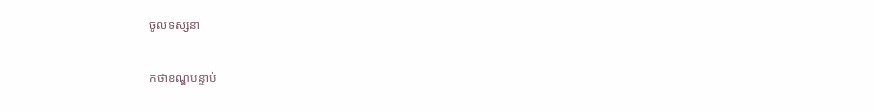ចូលទស្សនា

កថាខណ្ឌបន្ទាប់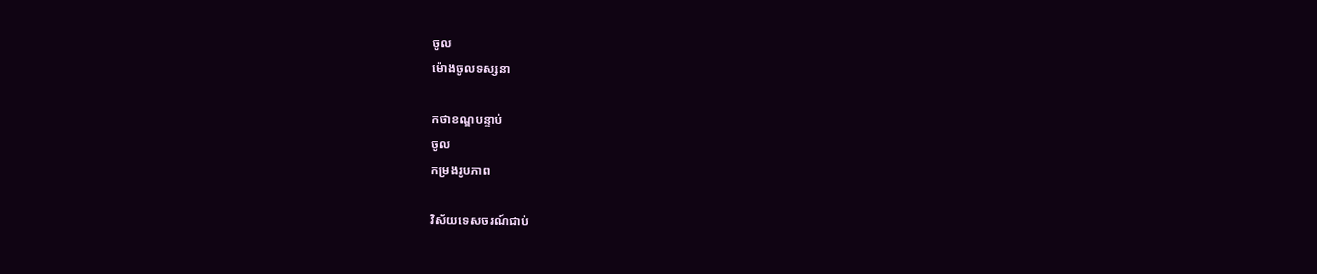ចូល
ម៉ោងចូលទស្សនា

កថាខណ្ឌបន្ទាប់
ចូល
កម្រងរូបភាព

វិស័យទេសចរណ៍ជាប់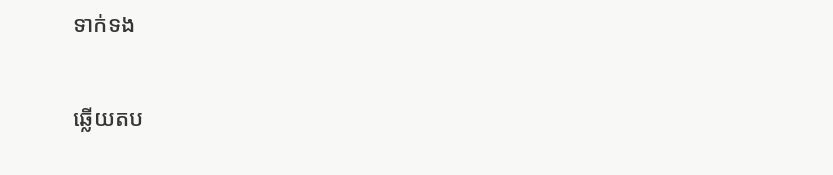ទាក់ទង

ឆ្លើយតប